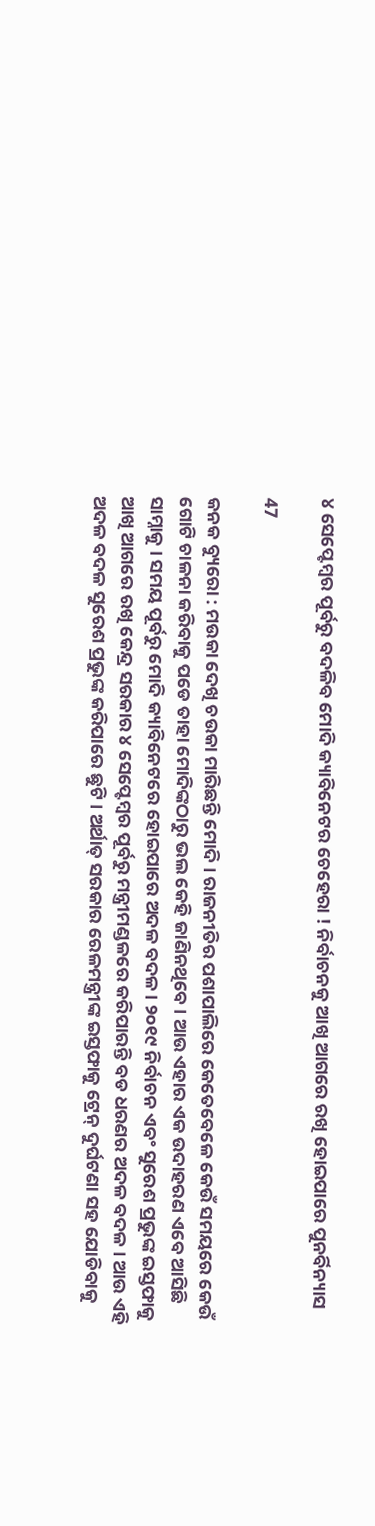୪ ସେପ୍ଟେମ୍ବର ପୂର୍ବରୁ ବଦଳିବ ମୋଦି କ୍ୟାବିନେଟର ଚେହେରା ! ନିର୍ବାଚନକୁ ଆଖି ଆଗରେ ରଖି ହୋଇପାରେ ପୁନର୍ବିନ୍ୟାସ

47

କନକ ବ୍ୟୁରୋ : ମଉକା ଦେଖି ଚଉକା ମାରିଛନ୍ତି ମୋଦି । ରାଜନୀତିର ପଶାପାଲିରେ କେତେବେଳେ କେଉଁ ସମୟରେ କେଉଁ ଗୋଟି ଚାଳନା କରିବାକୁ ପଡେ ତାହା ମୋଦିଙ୍କଠାରୁ ଭଲ କେହି ଜାଣିନଥିବେ । ଆଉ ଏହାର ଏକ ଉଦାହରଣ ଏବେ ଆସିଛି ସାମ୍ନାକୁ । ସମୟ ପୂର୍ବରୁ ମୋଦି କ୍ୟାବିନେଟରେ ହୋଇପାରେ ଅଦଳ ବଦଳ । ୨୦୧୯ ନିର୍ବାଚନ ଏବଂ ସୁରେଶ ପ୍ରଭୁଙ୍କ ଇସ୍ତଫାକୁ ଆଖି ଆଗରେ ରଖି କେନ୍ଦ୍ର ସରକାର ୪ ସେପ୍ଟେମ୍ବର ପୂର୍ବରୁ ମନ୍ତ୍ରୀମଣ୍ଡଳରେ କରିପାରନ୍ତି ବଡ ଧରଣର ଅଦଳ ବଦଳ । ଆଉ ଏହି ଅଦଳ ବଦଳ ସୁରେଶ ପ୍ରଭୁଙ୍କ କରିପାରେ ଛୁଟି । ଅର୍ଥାତ୍ ସରକାର ରେଳମନ୍ତ୍ରୀଙ୍କ ଇସ୍ତଫାକୁ ଟ୍ରେନ୍ ଦୁର୍ଘଟଣା ସହ ଯୋଡିବାକୁ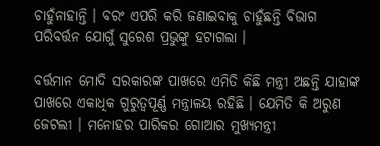ଚାହୁଁନାହାନ୍ତି । ବରଂ ଏପରି କରି ଜଣାଇବାକୁ ଚାହୁଁଛନ୍ତି ବିଭାଗ ପରିବର୍ତ୍ତନ ଯୋଗୁଁ ସୁରେଶ ପ୍ରଭୁଙ୍କୁ ହଟାଗଲା ।

ବର୍ତ୍ତମାନ ମୋଦି ସରକାରଙ୍କ ପାଖରେ ଏମିତି କିଛି ମନ୍ତ୍ରୀ ଅଛନ୍ତି ଯାହାଙ୍କ ପାଖରେ ଏକାଧିକ ଗୁରୁତ୍ୱପୂର୍ଣ୍ଣ ମନ୍ତ୍ରାଳୟ ରହିଛି । ଯେମିତି କି ଅରୁଣ ଜେଟଲୀ । ମନୋହର ପାରିକର ଗୋଆର ମୁଖ୍ୟମନ୍ତ୍ରୀ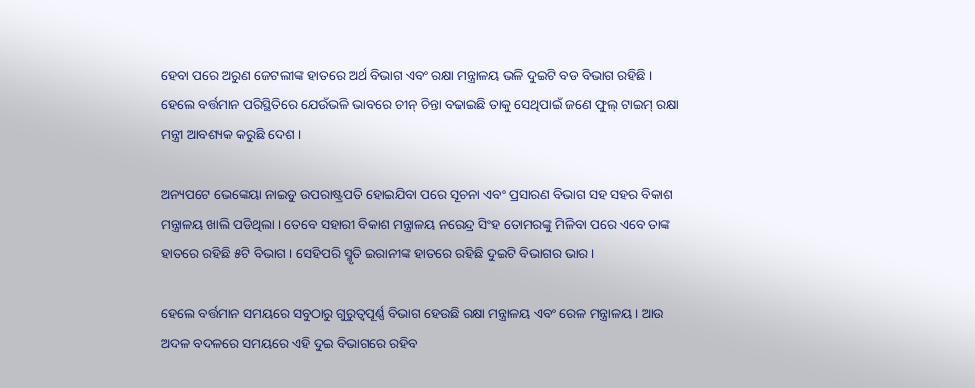ହେବା ପରେ ଅରୁଣ ଜେଟଲୀଙ୍କ ହାତରେ ଅର୍ଥ ବିଭାଗ ଏବଂ ରକ୍ଷା ମନ୍ତ୍ରାଳୟ ଭଳି ଦୁଇଟି ବଡ ବିଭାଗ ରହିଛି । ହେଲେ ବର୍ତ୍ତମାନ ପରିସ୍ଥିତିରେ ଯେଉଁଭଳି ଭାବରେ ଚୀନ୍ ଚିନ୍ତା ବଢାଇଛି ତାକୁ ସେଥିପାଇଁ ଜଣେ ଫୁଲ୍ ଟାଇମ୍ ରକ୍ଷା ମନ୍ତ୍ରୀ ଆବଶ୍ୟକ କରୁଛି ଦେଶ ।

ଅନ୍ୟପଟେ ଭେଙ୍କେୟା ନାଇଡୁ ଉପରାଷ୍ଟ୍ରପତି ହୋଇଯିବା ପରେ ସୂଚନା ଏବଂ ପ୍ରସାରଣ ବିଭାଗ ସହ ସହର ବିକାଶ ମନ୍ତ୍ରାଳୟ ଖାଲି ପଡିଥିଲା । ତେବେ ସହାରୀ ବିକାଶ ମନ୍ତ୍ରାଳୟ ନରେନ୍ଦ୍ର ସିଂହ ତୋମରଙ୍କୁ ମିଳିବା ପରେ ଏବେ ତାଙ୍କ ହାତରେ ରହିଛି ୫ଟି ବିଭାଗ । ସେହିପରି ସ୍ମୃତି ଇରାନୀଙ୍କ ହାତରେ ରହିଛି ଦୁଇଟି ବିଭାଗର ଭାର ।

ହେଲେ ବର୍ତ୍ତମାନ ସମୟରେ ସବୁଠାରୁ ଗୁରୁତ୍ୱପୂର୍ଣ୍ଣ ବିଭାଗ ହେଉଛି ରକ୍ଷା ମନ୍ତ୍ରାଳୟ ଏବଂ ରେଳ ମନ୍ତ୍ରାଳୟ । ଆଉ ଅଦଳ ବଦଳରେ ସମୟରେ ଏହି ଦୁଇ ବିଭାଗରେ ରହିବ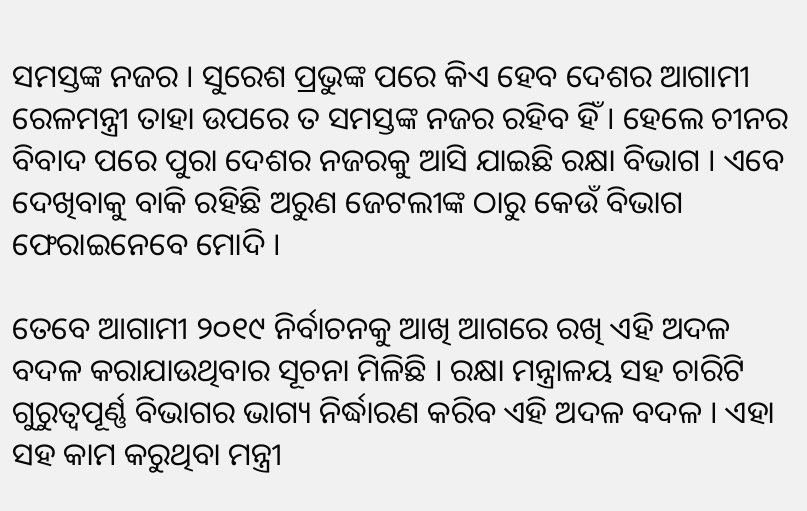ସମସ୍ତଙ୍କ ନଜର । ସୁରେଶ ପ୍ରଭୁଙ୍କ ପରେ କିଏ ହେବ ଦେଶର ଆଗାମୀ ରେଳମନ୍ତ୍ରୀ ତାହା ଉପରେ ତ ସମସ୍ତଙ୍କ ନଜର ରହିବ ହିଁ । ହେଲେ ଚୀନର ବିବାଦ ପରେ ପୁରା ଦେଶର ନଜରକୁ ଆସି ଯାଇଛି ରକ୍ଷା ବିଭାଗ । ଏବେ ଦେଖିବାକୁ ବାକି ରହିଛି ଅରୁଣ ଜେଟଲୀଙ୍କ ଠାରୁ କେଉଁ ବିଭାଗ ଫେରାଇନେବେ ମୋଦି ।

ତେବେ ଆଗାମୀ ୨୦୧୯ ନିର୍ବାଚନକୁ ଆଖି ଆଗରେ ରଖି ଏହି ଅଦଳ ବଦଳ କରାଯାଉଥିବାର ସୂଚନା ମିଳିଛି । ରକ୍ଷା ମନ୍ତ୍ରାଳୟ ସହ ଚାରିଟି ଗୁରୁତ୍ୱପୂର୍ଣ୍ଣ ବିଭାଗର ଭାଗ୍ୟ ନିର୍ଦ୍ଧାରଣ କରିବ ଏହି ଅଦଳ ବଦଳ । ଏହା ସହ କାମ କରୁଥିବା ମନ୍ତ୍ରୀ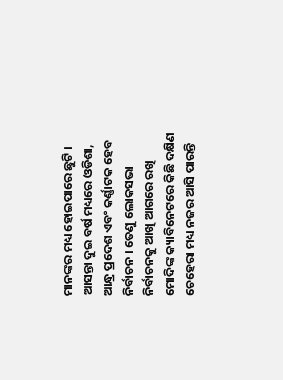ମାନଙ୍କର ମଧ୍ୟ ହୋଇପାରେ ଛୁଟି । ଆସନ୍ତା ଦୁଇ ବର୍ଷ ମଧ୍ୟରେ ଓଡିଶା, ଆନ୍ଧ୍ର ପ୍ରଦେଶ ଏବଂ କର୍ଣ୍ଣାଟକ ହେବ ନିର୍ବାଚନ । ତେଣୁ ଲୋକସଭା ନିର୍ବାଚନକୁ ଆଖି ଆଗରେ ରଖି ମୋଦିଙ୍କ କ୍ୟାବିନେଟରେ କିଛି ଦକ୍ଷିଣ ଚେହେରା ମଧ୍ୟ ନଜର ଆସି ପାରନ୍ତି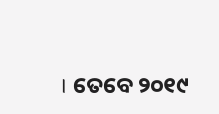। ତେବେ ୨୦୧୯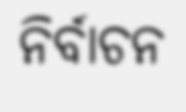ନିର୍ବାଚନ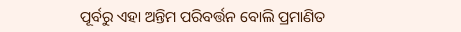ପୂର୍ବରୁ ଏହା ଅନ୍ତିମ ପରିବର୍ତ୍ତନ ବୋଲି ପ୍ରମାଣିତ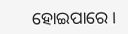ହୋଇପାରେ ।